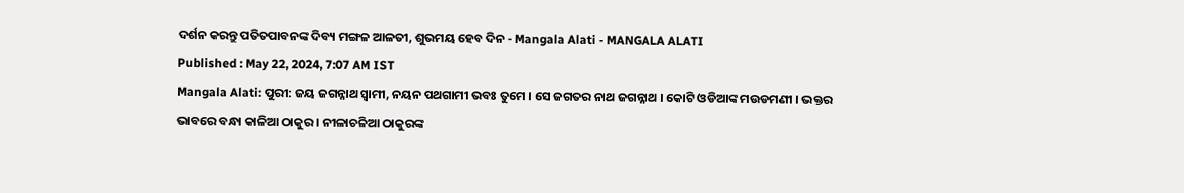ଦର୍ଶନ କରନ୍ତୁ ପତିତପାବନଙ୍କ ଦିବ୍ୟ ମଙ୍ଗଳ ଆଳତୀ, ଶୁଭମୟ ହେବ ଦିନ - Mangala Alati - MANGALA ALATI
Published : May 22, 2024, 7:07 AM IST
Mangala Alati: ପୁରୀ: ଜୟ ଜଗନ୍ନାଥ ସ୍ବାମୀ, ନୟନ ପଥଗାମୀ ଭବଃ ତୁମେ । ସେ ଜଗତର ନାଥ ଜଗନ୍ନାଥ । କୋଟି ଓଡିଆଙ୍କ ମଉଡମଣୀ । ଭକ୍ତର ଭାବରେ ବନ୍ଧା କାଳିଆ ଠାକୁର । ନୀଳାଚଳିଆ ଠାକୁରଙ୍କ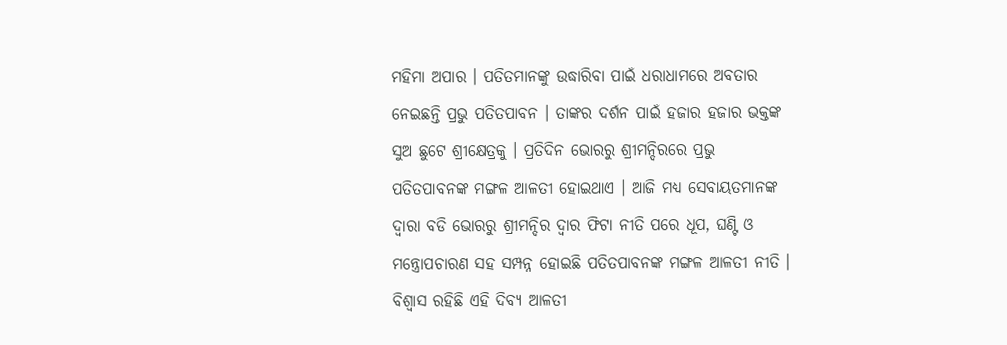ମହିମା ଅପାର । ପତିତମାନଙ୍କୁ ଉଦ୍ଧାରିବା ପାଇଁ ଧରାଧାମରେ ଅବତାର ନେଇଛନ୍ତି ପ୍ରଭୁ ପତିତପାବନ । ତାଙ୍କର ଦର୍ଶନ ପାଇଁ ହଜାର ହଜାର ଭକ୍ତଙ୍କ ସୁଅ ଛୁଟେ ଶ୍ରୀକ୍ଷେତ୍ରକୁ । ପ୍ରତିଦିନ ଭୋରରୁ ଶ୍ରୀମନ୍ଦିରରେ ପ୍ରଭୁ ପତିତପାବନଙ୍କ ମଙ୍ଗଳ ଆଳତୀ ହୋଇଥାଏ । ଆଜି ମଧ୍ୟ ସେବାୟତମାନଙ୍କ ଦ୍ବାରା ବଡି ଭୋରରୁ ଶ୍ରୀମନ୍ଦିର ଦ୍ବାର ଫିଟା ନୀତି ପରେ ଧୂପ, ଘଣ୍ଟି ଓ ମନ୍ତ୍ରୋପଚାରଣ ସହ ସମ୍ପନ୍ନ ହୋଇଛି ପତିତପାବନଙ୍କ ମଙ୍ଗଳ ଆଳତୀ ନୀତି । ବିଶ୍ବାସ ରହିଛି ଏହି ଦିବ୍ୟ ଆଳତୀ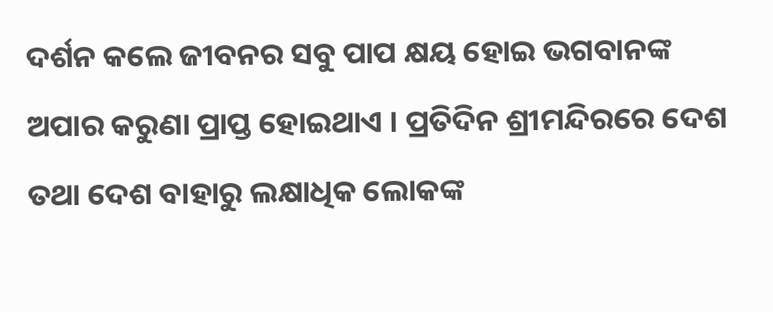ଦର୍ଶନ କଲେ ଜୀବନର ସବୁ ପାପ କ୍ଷୟ ହୋଇ ଭଗବାନଙ୍କ ଅପାର କରୁଣା ପ୍ରାପ୍ତ ହୋଇଥାଏ । ପ୍ରତିଦିନ ଶ୍ରୀମନ୍ଦିରରେ ଦେଶ ତଥା ଦେଶ ବାହାରୁ ଲକ୍ଷାଧିକ ଲୋକଙ୍କ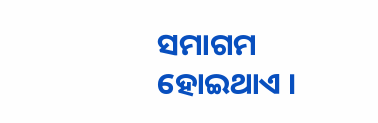ସମାଗମ ହୋଇଥାଏ ।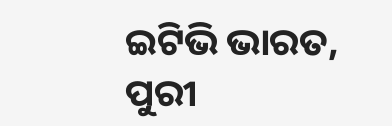ଇଟିଭି ଭାରତ, ପୁରୀ